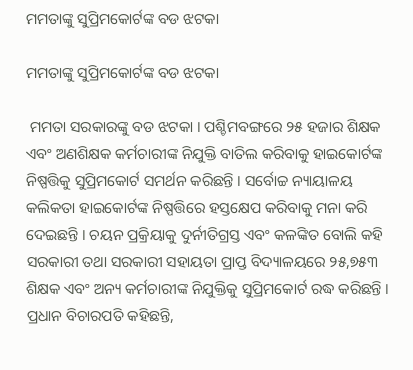ମମତାଙ୍କୁ ସୁପ୍ରିମକୋର୍ଟଙ୍କ ବଡ ଝଟକା

ମମତାଙ୍କୁ ସୁପ୍ରିମକୋର୍ଟଙ୍କ ବଡ ଝଟକା

 ମମତା ସରକାରଙ୍କୁ ବଡ ଝଟକା । ପଶ୍ଚିମବଙ୍ଗରେ ୨୫ ହଜାର ଶିକ୍ଷକ ଏବଂ ଅଣଶିକ୍ଷକ କର୍ମଚାରୀଙ୍କ ନିଯୁକ୍ତି ବାତିଲ କରିବାକୁ ହାଇକୋର୍ଟଙ୍କ ନିଷ୍ପତ୍ତିକୁ ସୁପ୍ରିମକୋର୍ଟ ସମର୍ଥନ କରିଛନ୍ତି । ସର୍ବୋଚ୍ଚ ନ୍ୟାୟାଳୟ କଲିକତା ହାଇକୋର୍ଟଙ୍କ ନିଷ୍ପତ୍ତିରେ ହସ୍ତକ୍ଷେପ କରିବାକୁ ମନା କରି ଦେଇଛନ୍ତି । ଚୟନ ପ୍ରକ୍ରିୟାକୁ ଦୁର୍ନୀତିଗ୍ରସ୍ତ ଏବଂ କଳଙ୍କିତ ବୋଲି କହି ସରକାରୀ ତଥା ସରକାରୀ ସହାୟତା ପ୍ରାପ୍ତ ବିଦ୍ୟାଳୟରେ ୨୫,୭୫୩ ଶିକ୍ଷକ ଏବଂ ଅନ୍ୟ କର୍ମଚାରୀଙ୍କ ନିଯୁକ୍ତିକୁ ସୁପ୍ରିମକୋର୍ଟ ରଦ୍ଧ କରିଛନ୍ତି । ପ୍ରଧାନ ବିଚାରପତି କହିଛନ୍ତି,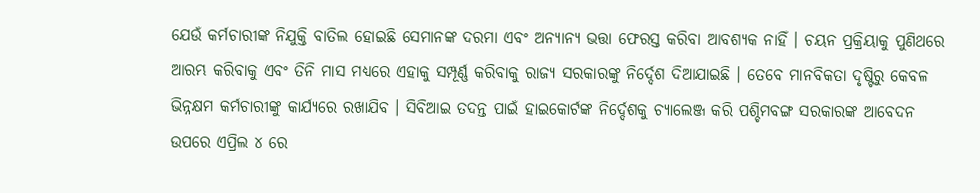ଯେଉଁ କର୍ମଚାରୀଙ୍କ ନିଯୁକ୍ତି ବାତିଲ ହୋଇଛି ସେମାନଙ୍କ ଦରମା ଏବଂ ଅନ୍ୟାନ୍ୟ ଭତ୍ତା ଫେରସ୍ତ କରିବା ଆବଶ୍ୟକ ନାହିଁ । ଚୟନ ପ୍ରକ୍ରିୟାକୁ ପୁଣିଥରେ ଆରମ୍ଭ କରିବାକୁ ଏବଂ ତିନି ମାସ ମଧ୍ୟରେ ଏହାକୁ ସମ୍ପୂର୍ଣ୍ଣ କରିବାକୁ ରାଜ୍ୟ ସରକାରଙ୍କୁ ନିର୍ଦ୍ଦେଶ ଦିଆଯାଇଛି । ତେବେ ମାନବିକତା ଦୃଷ୍ଟିରୁ କେବଳ ଭିନ୍ନକ୍ଷମ କର୍ମଚାରୀଙ୍କୁ କାର୍ଯ୍ୟରେ ରଖାଯିବ । ସିବିଆଇ ତଦନ୍ତ ପାଇଁ ହାଇକୋର୍ଟଙ୍କ ନିର୍ଦ୍ଦେଶକୁ ଚ୍ୟାଲେଞ୍ଜ କରି ପଶ୍ଚିମବଙ୍ଗ ସରକାରଙ୍କ ଆବେଦନ ଉପରେ ଏପ୍ରିଲ ୪ ରେ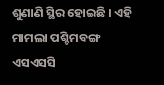ଶୁଣାଣି ସ୍ଥିର ହୋଇଛି । ଏହି ମାମଲା ପଶ୍ଚିମବଙ୍ଗ ଏସଏସସି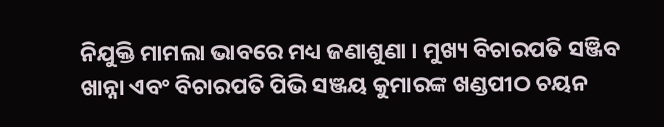ନିଯୁକ୍ତି ମାମଲା ଭାବରେ ମଧ୍ୟ ଜଣାଶୁଣା । ମୁଖ୍ୟ ବିଚାରପତି ସଞ୍ଜିବ ଖାନ୍ନା ଏବଂ ବିଚାରପତି ପିଭି ସଞ୍ଜୟ କୁମାରଙ୍କ ଖଣ୍ଡପୀଠ ଚୟନ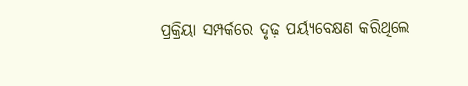ପ୍ରକ୍ରିୟା ସମ୍ପର୍କରେ ଦୃଢ଼ ପର୍ୟ୍ୟବେକ୍ଷଣ କରିଥିଲେ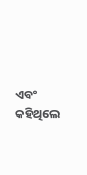ଏବଂ କହିଥିଲେ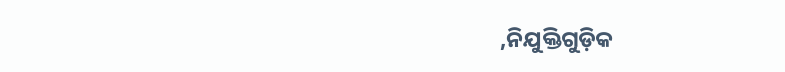,ନିଯୁକ୍ତିଗୁଡ଼ିକ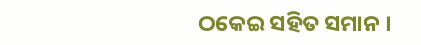ଠକେଇ ସହିତ ସମାନ ।